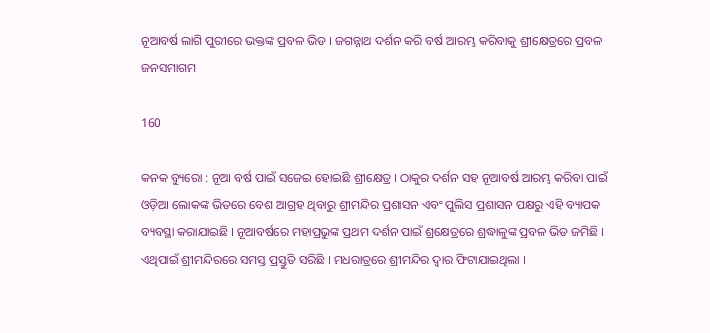ନୂଆବର୍ଷ ଲାଗି ପୁରୀରେ ଭକ୍ତଙ୍କ ପ୍ରବଳ ଭିଡ । ଜଗନ୍ନାଥ ଦର୍ଶନ କରି ବର୍ଷ ଆରମ୍ଭ କରିବାକୁ ଶ୍ରୀକ୍ଷେତ୍ରରେ ପ୍ରବଳ ଜନସମାଗମ

160

କନକ ବ୍ୟୁରୋ : ନୂଆ ବର୍ଷ ପାଇଁ ସଜେଇ ହୋଇଛି ଶ୍ରୀକ୍ଷେତ୍ର । ଠାକୁର ଦର୍ଶନ ସହ ନୂଆବର୍ଷ ଆରମ୍ଭ କରିବା ପାଇଁ ଓଡ଼ିଆ ଲୋକଙ୍କ ଭିତରେ ବେଶ ଆଗ୍ରହ ଥିବାରୁ ଶ୍ରୀମନ୍ଦିର ପ୍ରଶାସନ ଏବଂ ପୁଲିସ ପ୍ରଶାସନ ପକ୍ଷରୁ ଏହି ବ୍ୟାପକ ବ୍ୟବସ୍ଥା କରାଯାଇଛି । ନୂଆବର୍ଷରେ ମହାପ୍ରଭୁଙ୍କ ପ୍ରଥମ ଦର୍ଶନ ପାଇଁ ଶ୍ରକ୍ଷେତ୍ରରେ ଶ୍ରଦ୍ଧାଳୁଙ୍କ ପ୍ରବଳ ଭିଡ ଜମିଛି । ଏଥିପାଇଁ ଶ୍ରୀମନ୍ଦିରରେ ସମସ୍ତ ପ୍ରସ୍ତୁତି ସରିଛି । ମଧରାତ୍ରରେ ଶ୍ରୀମନ୍ଦିର ଦ୍ୱାର ଫିଟାଯାଇଥିଲା ।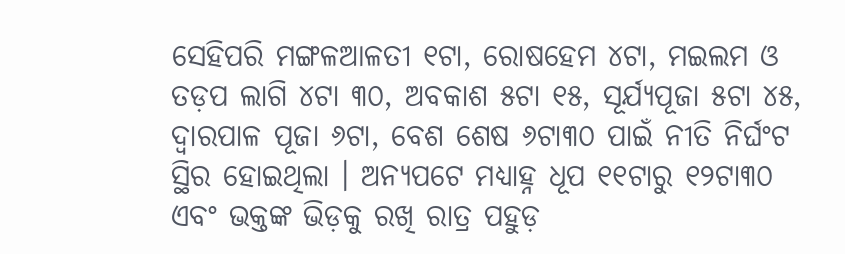ସେହିପରି ମଙ୍ଗଳଆଳତୀ ୧ଟା, ରୋଷହେମ ୪ଟା, ମଇଲମ ଓ ତଡ଼ପ ଲାଗି ୪ଟା ୩୦, ଅବକାଶ ୫ଟା ୧୫, ସୂର୍ଯ୍ୟପୂଜା ୫ଟା ୪୫, ଦ୍ୱାରପାଳ ପୂଜା ୬ଟା, ବେଶ ଶେଷ ୬ଟା୩୦ ପାଇଁ ନୀତି ନିର୍ଘଂଟ ସ୍ଥିର ହୋଇଥିଲା । ଅନ୍ୟପଟେ ମଧ୍ୟାହ୍ନ ଧୂପ ୧୧ଟାରୁ ୧୨ଟା୩୦ ଏବଂ ଭକ୍ତଙ୍କ ଭିଡ଼କୁ ରଖି ରାତ୍ର ପହୁଡ଼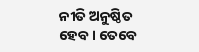ନୀତି ଅନୁଷ୍ଠିତ ହେବ । ତେବେ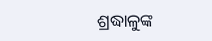ଶ୍ରଦ୍ଧାଳୁଙ୍କ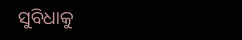ସୁବିଧାକୁ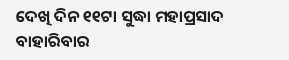ଦେଖି ଦିନ ୧୧ଟା ସୁଦ୍ଧା ମହାପ୍ରସାଦ ବାହାରିବାର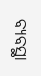ବ୍ୟବସ୍ଥା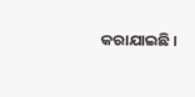କରାଯାଇଛି ।